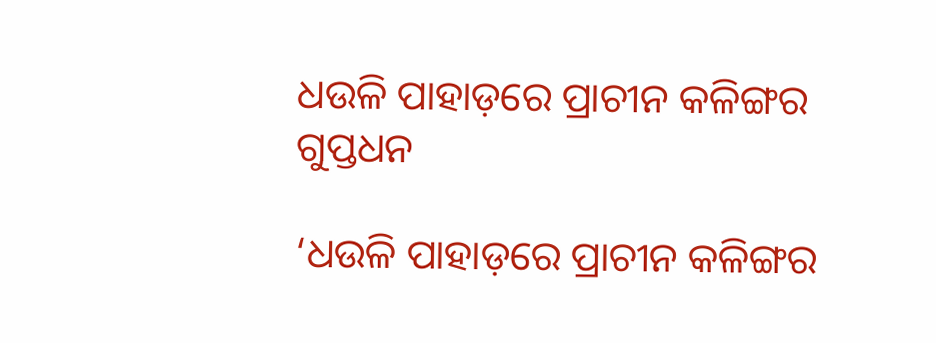ଧଉଳି ପାହାଡ଼ରେ ପ୍ରାଚୀନ କଳିଙ୍ଗର ଗୁପ୍ତଧନ

‘ଧଉଳି ପାହାଡ଼ରେ ପ୍ରାଚୀନ କଳିଙ୍ଗର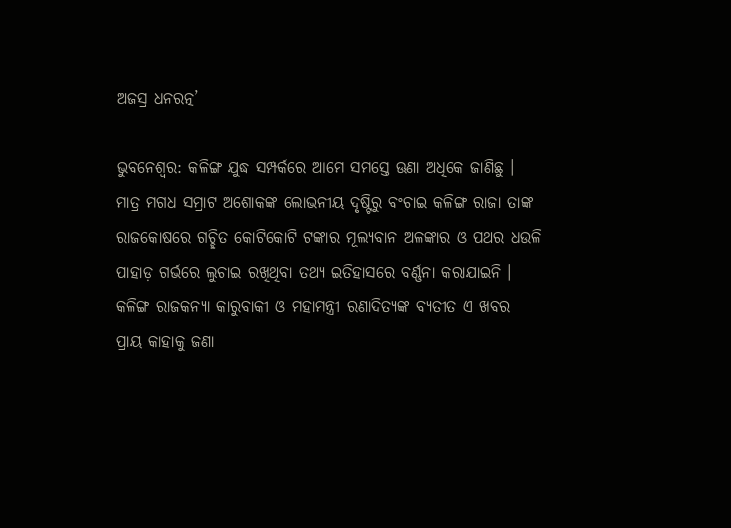ଅଜସ୍ର ଧନରତ୍ନ’

ଭୁବନେଶ୍ୱର: କଳିଙ୍ଗ ଯୁଦ୍ଧ ସମ୍ପର୍କରେ ଆମେ ସମସ୍ତେ ଊଣା ଅଧିକେ ଜାଣିଛୁ । ମାତ୍ର ମଗଧ ସମ୍ରାଟ ଅଶୋକଙ୍କ ଲୋଭନୀୟ ଦୃଷ୍ଟିରୁ ବଂଚାଇ କଳିଙ୍ଗ ରାଜା ତାଙ୍କ ରାଜକୋଷରେ ଗଚ୍ଛିତ କୋଟିକୋଟି ଟଙ୍କାର ମୂଲ୍ୟବାନ ଅଳଙ୍କାର ଓ ପଥର ଧଉଳି ପାହାଡ଼ ଗର୍ଭରେ ଲୁଚାଇ ରଖିଥିବା ତଥ୍ୟ ଇତିହାସରେ ବର୍ଣ୍ଣନା କରାଯାଇନି । କଳିଙ୍ଗ ରାଜକନ୍ୟା କାରୁବାକୀ ଓ ମହାମନ୍ତ୍ରୀ ରଣାଦିତ୍ୟଙ୍କ ବ୍ୟତୀତ ଏ ଖବର ପ୍ରାୟ କାହାକୁ ଜଣା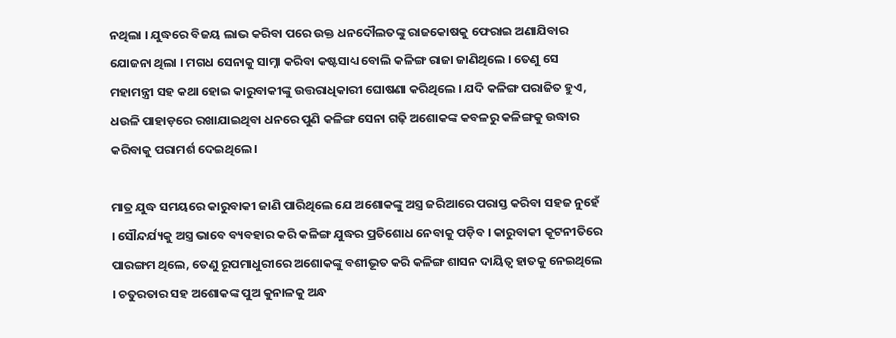ନଥିଲା । ଯୁଦ୍ଧରେ ବିଜୟ ଲାଭ କରିବା ପରେ ଉକ୍ତ ଧନଦୌଲତଙ୍କୁ ରାଜକୋଷକୁ ଫେରାଇ ଅଣାଯିବାର ଯୋଜନା ଥିଲା । ମଗଧ ସେନାକୁ ସାମ୍ନା କରିବା କଷ୍ଟସାଧ୍ୟ ବୋଲି କଳିଙ୍ଗ ରାଜା ଜାଣିଥିଲେ । ତେଣୁ ସେ ମହାମନ୍ତ୍ରୀ ସହ କଥା ହୋଇ କାରୁବାକୀଙ୍କୁ ଉତ୍ତରାଧିକାରୀ ଘୋଷଣା କରିଥିଲେ । ଯଦି କଳିଙ୍ଗ ପରାଜିତ ହୁଏ, ଧଉଳି ପାହାଡ଼ରେ ରଖାଯାଇଥିବା ଧନରେ ପୁଣି କଳିଙ୍ଗ ସେନା ଗଢ଼ି ଅଶୋକଙ୍କ କବଳରୁ କଳିଙ୍ଗକୁ ଉଦ୍ଧାର କରିବାକୁ ପରାମର୍ଶ ଦେଇଥିଲେ ।

ମାତ୍ର ଯୁଦ୍ଧ ସମୟରେ କାରୁବାକୀ ଜାଣି ପାରିଥିଲେ ଯେ ଅଶୋକଙ୍କୁ ଅସ୍ତ୍ର ଜରିଆରେ ପରାସ୍ତ କରିବା ସହଜ ନୁହେଁ । ସୌନ୍ଦର୍ଯ୍ୟକୁ ଅସ୍ତ୍ର ଭାବେ ବ୍ୟବହାର କରି କଳିଙ୍ଗ ଯୁଦ୍ଧର ପ୍ରତିଶୋଧ ନେବାକୁ ପଡ଼ିବ । କାରୁବାକୀ କୂଟନୀତିରେ ପାରଙ୍ଗମ ଥିଲେ, ତେଣୁ ରୂପମାଧୁରୀରେ ଅଶୋକଙ୍କୁ ବଶୀଭୂତ କରି କଳିଙ୍ଗ ଶାସନ ଦାୟିତ୍ୱ ହାତକୁ ନେଇଥିଲେ । ଚତୁରତାର ସହ ଅଶୋକଙ୍କ ପୁଅ କୁନାଳକୁ ଅନ୍ଧ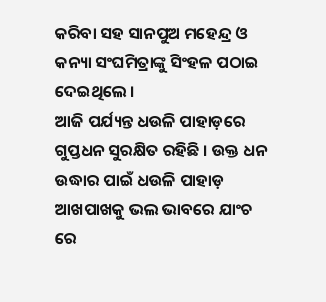କରିବା ସହ ସାନପୁଅ ମହେନ୍ଦ୍ର ଓ କନ୍ୟା ସଂଘମିତ୍ରାଙ୍କୁ ସିଂହଳ ପଠାଇ ଦେଇଥିଲେ ।
ଆଜି ପର୍ଯ୍ୟନ୍ତ ଧଉଳି ପାହାଡ଼ରେ ଗୁପ୍ତଧନ ସୁରକ୍ଷିତ ରହିଛି । ଉକ୍ତ ଧନ ଉଦ୍ଧାର ପାଇଁ ଧଉଳି ପାହାଡ଼ ଆଖପାଖକୁ ଭଲ ଭାବରେ ଯାଂଚ ରେ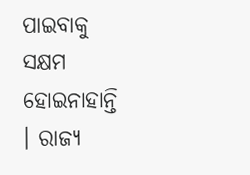ପାଇବାକୁ ସକ୍ଷମ ହୋଇନାହାନ୍ତି । ରାଜ୍ୟ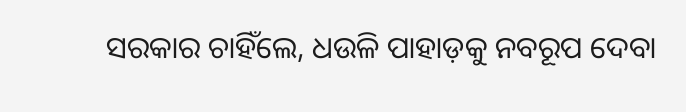ସରକାର ଚାହିଁଲେ, ଧଉଳି ପାହାଡ଼କୁ ନବରୂପ ଦେବା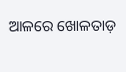ଆଳରେ ଖୋଳତାଡ଼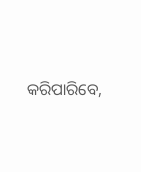କରିପାରିବେ,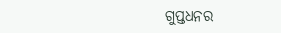ଗୁପ୍ତଧନର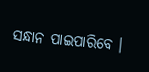ସନ୍ଧାନ ପାଇପାରିବେ ।